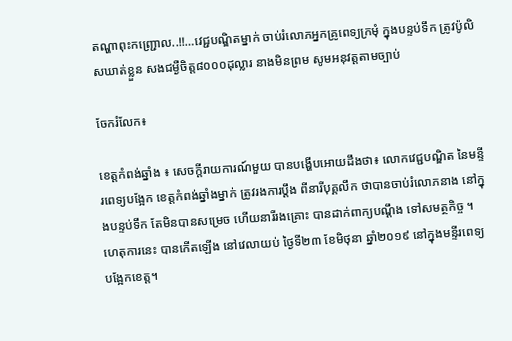តណ្ហាពុះកញ្ជ្រោល..!!…វេជ្ជបណ្ឌិតម្នាក់ ចាប់រំលោភអ្នកគ្រូពេទ្យក្រមុំ ក្នុងបន្ទប់ទឹក ត្រូវប៉ូលិសឃាត់ខ្លួន សងជម្ងឺចិត្ត៨០០០ដុល្លារ នាងមិនព្រម សូមអនុវត្តតាមច្បាប់

ចែករំលែក៖

ខេត្តកំពង់ឆ្នាំង ៖ សេចក្តីរាយការណ៍មួយ បានបង្ហើបអោយដឹងថា៖ លោកវេជ្ជបណ្ឌិត នៃមន្ទីរពេទ្យបង្អែក ខេត្តកំពង់ឆ្នាំងម្នាក់ ត្រូវរងការប្តឹង ពីនារីបុគ្គលឹក ថាបានចាប់រំលោភនាង នៅក្នុងបន្ទប់ទឹក តែមិនបានសម្រេច ហើយនារីរងគ្រោះ បានដាក់ពាក្យបណ្តឹង ទៅសមត្ថកិច្ច ។ ហេតុការនេះ បានកើតឡើង នៅវេលាយប់ ថ្ងៃទី២៣ ខែមិថុនា ឆ្នាំ២០១៩ នៅក្នុងមន្ទីរពេទ្យបង្អែកខេត្ត។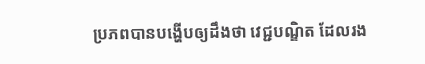ប្រភពបានបង្ហើបឲ្យដឹងថា វេជ្ជបណ្ឌិត ដែលរង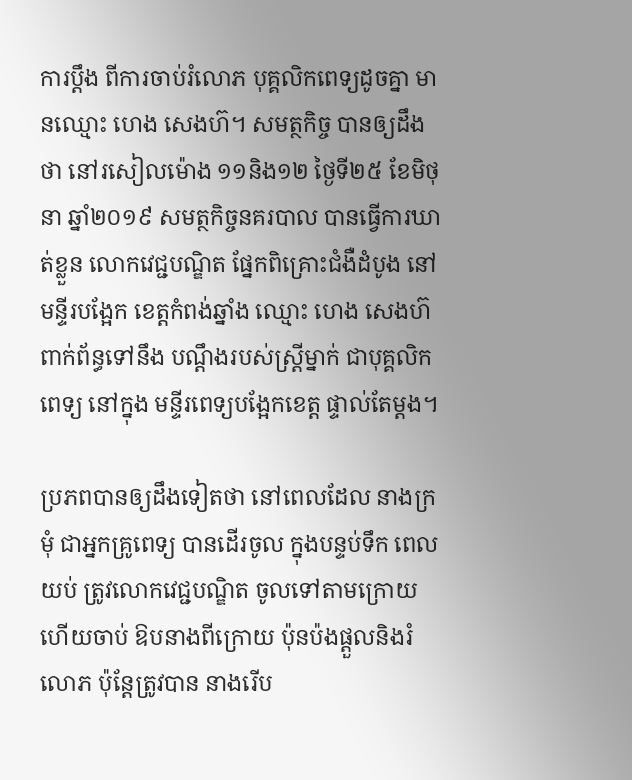ការប្តឹង ពីការចាប់រំលោភ បុគ្គលិកពេទ្យដូចគ្នា មានឈ្មោះ ហេង សេងហ៊។ សមត្ថកិច្ច បានឲ្យដឹងថា នៅរសៀលម៉ោង ១១និង១២ ថ្ងៃទី២៥ ខែមិថុនា ឆ្នាំ២០១៩ សមត្ថកិច្ចនគរបាល បានធ្វើការឃាត់ខ្លួន លោកវេជ្ជបណ្ឌិត ផ្នែកពិគ្រោះជំងឺដំបូង នៅមន្ទីរបង្អែក ខេត្តកំពង់ឆ្នាំង ឈ្មោះ ហេង សេងហ៊ ពាក់ព័ន្ធទៅនឹង បណ្ដឹងរបស់ស្ត្រីម្នាក់ ជាបុគ្គលិកពេទ្យ នៅក្នុង មន្ទីរពេទ្យបង្អែកខេត្ត ផ្ទាល់តែម្ដង។

ប្រភពបានឲ្យដឹងទៀតថា នៅពេលដែល នាងក្រមុំ ជាអ្នកគ្រូពេទ្យ បានដើរចូល ក្នុងបន្ទប់ទឹក ពេលយប់ ត្រូវលោកវេជ្ជបណ្ឌិត ចូលទៅតាមក្រោយ ហើយចាប់ ឱបនាងពីក្រោយ ប៉ុនប៉ងផ្តួលនិងរំលោភ ប៉ុន្តែត្រូវបាន នាងរើប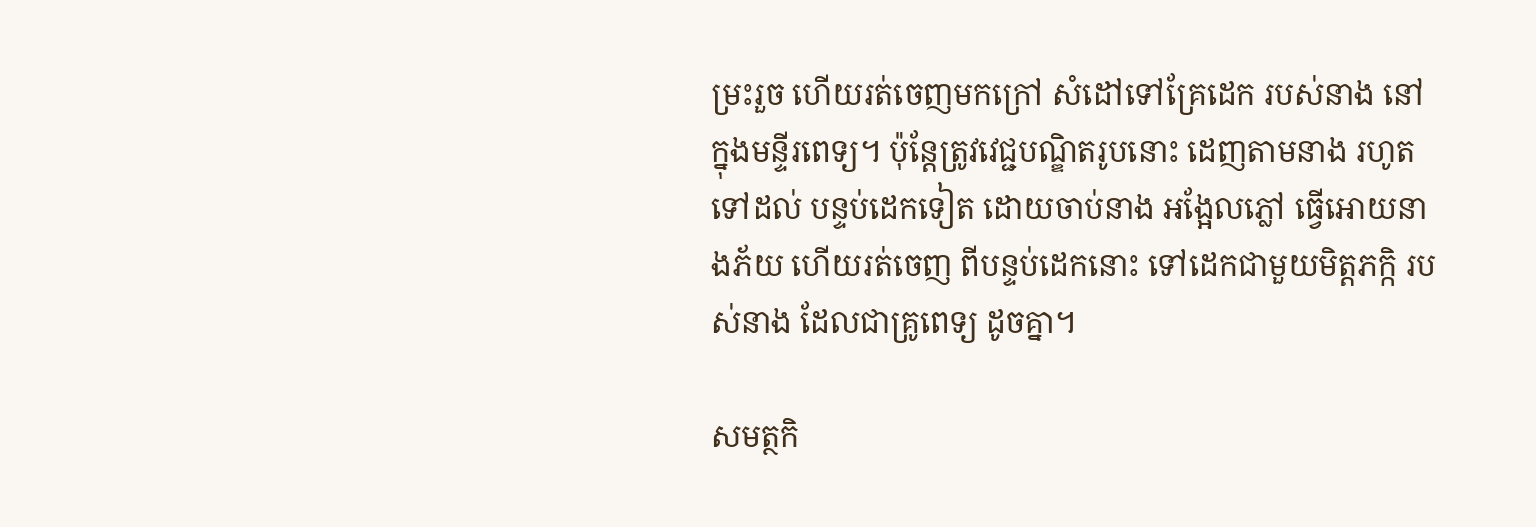ម្រះរួច ហើយរត់ចេញមកក្រៅ សំដៅទៅគ្រែដេក របស់នាង នៅក្នុងមន្ទីរពេទ្យ។ ប៉ុន្តែត្រូវវេជ្ជបណ្ឌិតរូបនោះ ដេញតាមនាង រហូតទៅដល់ បន្ទប់ដេកទៀត ដោយចាប់នាង អង្អែលភ្លៅ ធ្វើអោយនាងភ័យ ហើយរត់ចេញ ពីបន្ទប់ដេកនោះ ទៅដេកជាមួយមិត្តភក្កិ របស់នាង ដែលជាគ្រូពេទ្យ ដូចគ្នា។

សមត្ថកិ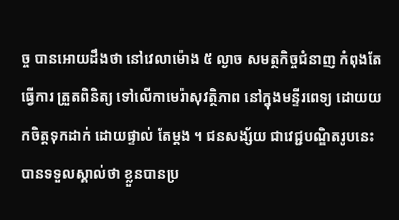ច្ច បានអោយដឹងថា នៅវេលាម៉ោង ៥ ល្ងាច សមត្ថកិច្ចជំនាញ កំពុងតែធ្វើការ ត្រួតពិនិត្យ ទៅលើកាមេរ៉ាសុវត្ថិភាព នៅក្នុងមន្ទីរពេទ្យ ដោយយកចិត្តទុកដាក់ ដោយផ្ទាល់ តែម្ដង ។ ជនសង្ស័យ ជាវេជ្ជបណ្ឌិតរូបនេះ បានទទួលស្គាល់ថា ខ្លួនបានប្រ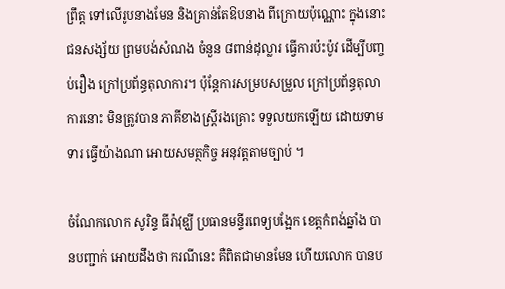ព្រឹត្ត ទៅលើរូបនាងមែន និងគ្រាន់តែឱបនាង ពីក្រោយប៉ុណ្ណោះ ក្នុងនោះជនសង្ស័យ ព្រមបង់សំណង ចំនួន ៨ពាន់ដុល្លារ ធ្វើការប៉ះប៉ូវ ដើម្បីបញ្ចប់រឿង ក្រៅប្រព័ន្ធតុលាការ។ ប៉ុន្តែការសម្របសម្រួល ក្រៅប្រព័ន្ធតុលាការនោះ មិនត្រូវបាន ភាគីខាងស្ត្រីរងគ្រោះ ទទួលយកឡើយ ដោយទាមទារ ធ្វើយ៉ាងណា អោយសមត្ថកិច្ច អនុវត្តតាមច្បាប់ ។

ចំណែកលោក សូរិន្ទ ធីរ៉ាវុឌ្ឃី ប្រធានមន្ទីរពេទ្យបង្អែក ខេត្តកំពង់ឆ្នាំង បានបញ្ជាក់ អោយដឹងថា ករណីនេះ គឺពិតជាមានមែន ហើយលោក បានប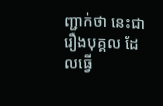ញ្ជាក់ថា នេះជារឿងបុគ្គល ដែលធ្វើ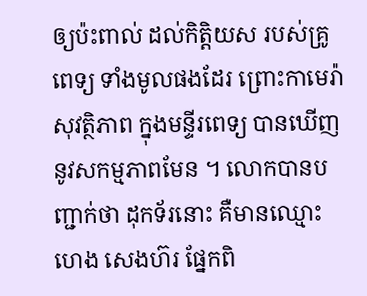ឲ្យប៉ះពាល់ ដល់កិត្តិយស របស់គ្រូពេទ្យ ទាំងមូលផងដែរ ព្រោះកាមេរ៉ាសុវត្ថិភាព ក្នុងមន្ទីរពេទ្យ បានឃើញ នូវសកម្មភាពមែន ។ លោកបានបញ្ជាក់ថា ដុកទ័រនោះ គឺមានឈ្មោះ ហេង សេងហ៊រ ផ្នែកពិ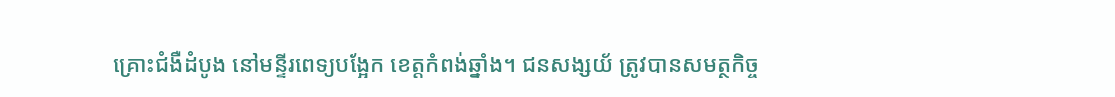គ្រោះជំងឺដំបូង នៅមន្ទីរពេទ្យបង្អែក ខេត្តកំពង់ឆ្នាំង។ ជនសង្សយ័ ត្រូវបានសមត្ថកិច្ច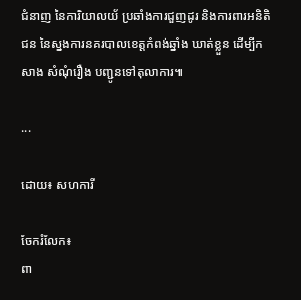ជំនាញ នៃការិយាលយ័ ប្រឆាំងការជួញដូរ និងការពារអនិតិជន នៃស្នងការនគរបាលខេត្តកំពង់ឆ្នាំង ឃាត់ខ្លួន ដើម្បីកសាង សំណុំរឿង បញ្ជូនទៅតុលាការ៕

...

ដោយ៖ សហការី

ចែករំលែក៖
ពា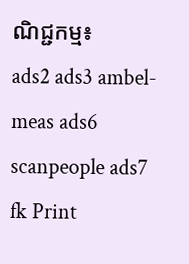ណិជ្ជកម្ម៖
ads2 ads3 ambel-meas ads6 scanpeople ads7 fk Print